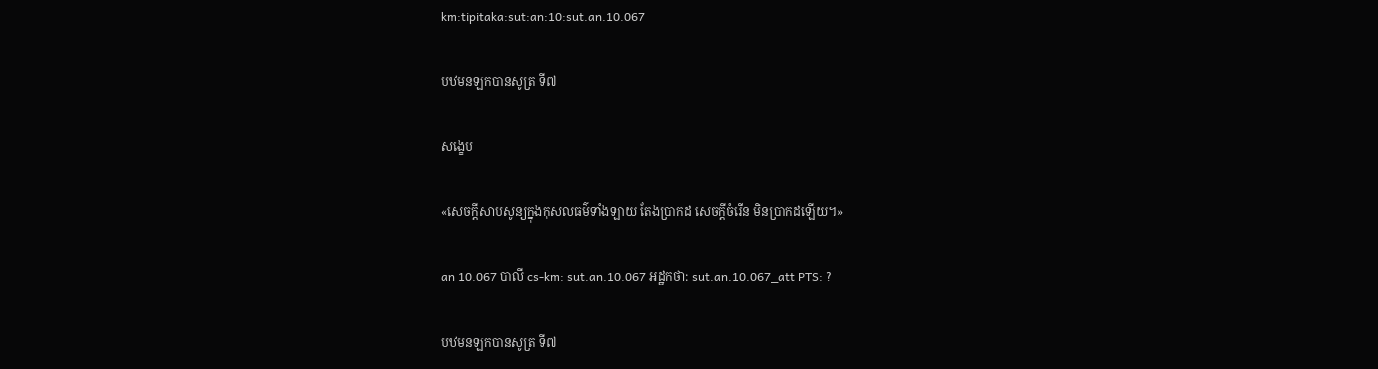km:tipitaka:sut:an:10:sut.an.10.067

បឋមនឡកបានសូត្រ ទី៧

សង្ខេប

«សេចក្តីសាបសូន្យក្នុងកុសលធម៌ទាំងឡាយ តែងប្រាកដ សេចក្តីចំរើន មិនប្រាកដឡើយ។»

an 10.067 បាលី cs-km: sut.an.10.067 អដ្ឋកថា: sut.an.10.067_att PTS: ?

បឋមនឡកបានសូត្រ ទី៧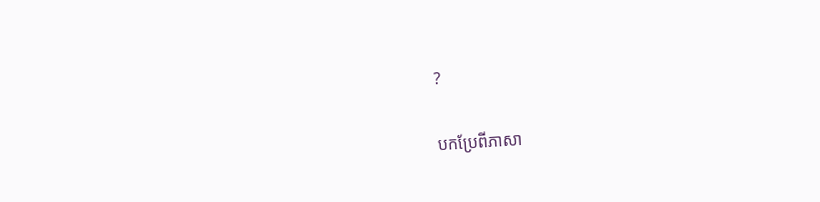?

បកប្រែពីភាសា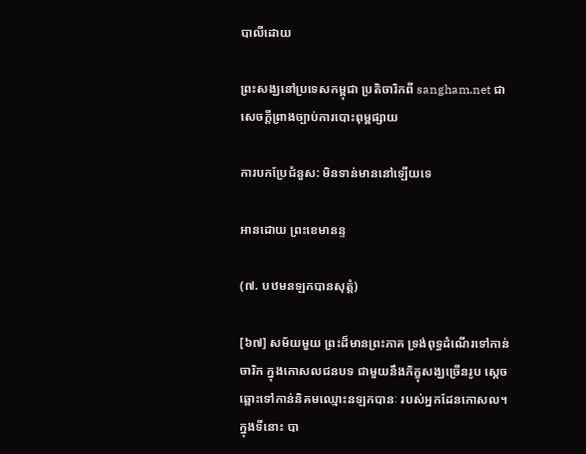បាលីដោយ

ព្រះសង្ឃនៅប្រទេសកម្ពុជា ប្រតិចារិកពី sangham.net ជាសេចក្តីព្រាងច្បាប់ការបោះពុម្ពផ្សាយ

ការបកប្រែជំនួស: មិនទាន់មាននៅឡើយទេ

អានដោយ ព្រះខេមានន្ទ

(៧. បឋមនឡកបានសុត្តំ)

[៦៧] សម័យមួយ ព្រះដ៏មានព្រះភាគ ទ្រង់ពុទ្ធដំណើរទៅកាន់ចារិក ក្នុងកោសលជនបទ ជាមួយនឹងភិក្ខុសង្ឃច្រើនរូប ស្តេចឆ្ពោះទៅកាន់និគមឈ្មោះនឡកបានៈ របស់អ្នកដែនកោសល។ ក្នុងទីនោះ បា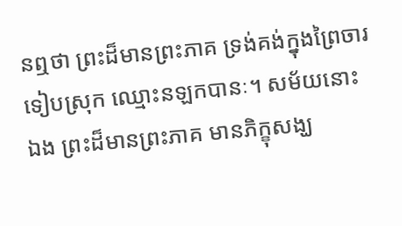នឮថា ព្រះដ៏មានព្រះភាគ ទ្រង់គង់ក្នុងព្រៃចារ ទៀបស្រុក ឈ្មោះនឡកបានៈ។ សម័យនោះឯង ព្រះដ៏មានព្រះភាគ មានភិក្ខុសង្ឃ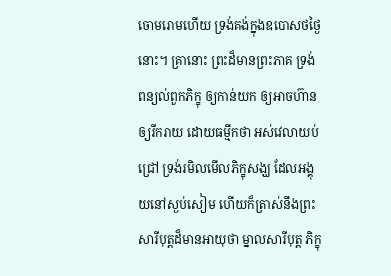ចោមរោមហើយ ទ្រង់គង់ក្នុងឧបោសថថ្ងៃនោះ។ គ្រានោះ ព្រះដ៏មានព្រះភាគ ទ្រង់ពន្យល់ពួកភិក្ខុ ឲ្យកាន់យក ឲ្យអាចហ៊ាន ឲ្យរីករាយ ដោយធម្មីកថា អស់វេលាយប់ជ្រៅ ទ្រង់រមិលមើលភិក្ខុសង្ឃ ដែលអង្គុយនៅស្ងប់សៀម ហើយក៏ត្រាស់នឹងព្រះសារីបុត្តដ៏មានអាយុថា ម្នាលសារីបុត្ត ភិក្ខុ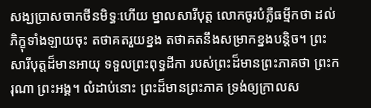សង្ឃប្រាសចាកថីនមិទ្ធៈហើយ ម្នាលសារីបុត្ត លោកចូរបំភ្លឺធម្មីកថា ដល់ភិក្ខុទាំងឡាយចុះ តថាគតរួយខ្នង តថាគតនឹងសម្រាកខ្នងបន្តិច។ ព្រះសារីបុត្តដ៏មានអាយុ ទទួលព្រះពុទ្ធដីកា របស់ព្រះដ៏មានព្រះភាគថា ព្រះករុណា ព្រះអង្គ។ លំដាប់នោះ ព្រះដ៏មានព្រះភាគ ទ្រង់ឲ្យក្រាលស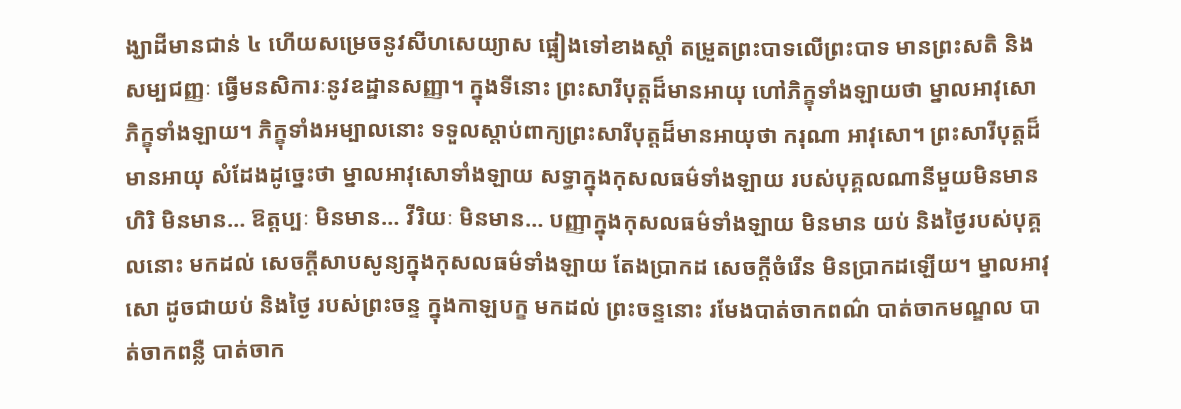ង្ឃាដីមានជាន់ ៤ ហើយសម្រេចនូវសីហសេយ្យាស ផ្អៀងទៅខាងស្តាំ តម្រួតព្រះបាទលើព្រះបាទ មានព្រះសតិ និងសម្បជញ្ញៈ ធ្វើមនសិការៈនូវឧដ្ឋានសញ្ញា។ ក្នុងទីនោះ ព្រះសារីបុត្តដ៏មានអាយុ ហៅភិក្ខុទាំងឡាយថា ម្នាលអាវុសោភិក្ខុទាំងឡាយ។ ភិក្ខុទាំងអម្បាលនោះ ទទួលស្តាប់ពាក្យព្រះសារីបុត្តដ៏មានអាយុថា ករុណា អាវុសោ។ ព្រះសារីបុត្តដ៏មានអាយុ សំដែងដូច្នេះថា ម្នាលអាវុសោទាំងឡាយ សទ្ធាក្នុងកុសលធម៌ទាំងឡាយ របស់បុគ្គលណានីមួយមិនមាន ហិរិ មិនមាន… ឱត្តប្បៈ មិនមាន… វីរិយៈ មិនមាន… បញ្ញាក្នុងកុសលធម៌ទាំងឡាយ មិនមាន យប់ និងថ្ងៃរបស់បុគ្គលនោះ មកដល់ សេចក្តីសាបសូន្យក្នុងកុសលធម៌ទាំងឡាយ តែងប្រាកដ សេចក្តីចំរើន មិនប្រាកដឡើយ។ ម្នាលអាវុសោ ដូចជាយប់ និងថ្ងៃ របស់ព្រះចន្ទ ក្នុងកាឡបក្ខ មកដល់ ព្រះចន្ទនោះ រមែងបាត់ចាកពណ៌ បាត់ចាកមណ្ឌល បាត់ចាកពន្លឺ បាត់ចាក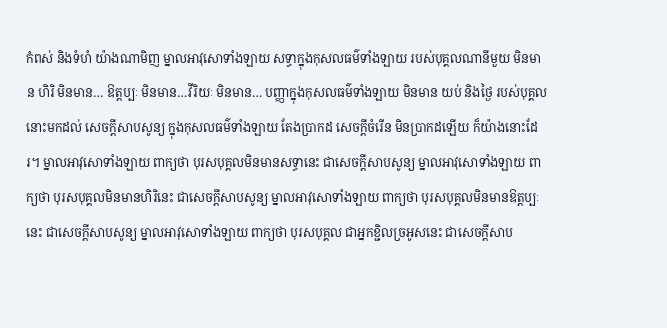កំពស់ និងទំហំ យ៉ាងណាមិញ ម្នាលអាវុសោទាំងឡាយ សទ្ធាក្នុងកុសលធម៌ទាំងឡាយ របស់បុគ្គលណានីមួយ មិនមាន ហិរិ មិនមាន… ឱត្តប្បៈ មិនមាន…វីរិយៈ មិនមាន… បញ្ញាក្នុងកុសលធម៌ទាំងឡាយ មិនមាន យប់ និងថ្ងៃ របស់បុគ្គលនោះមកដល់ សេចក្តីសាបសូន្យ ក្នុងកុសលធម៌ទាំងឡាយ តែងប្រាកដ សេចក្តីចំរើន មិនប្រាកដឡើយ ក៏យ៉ាងនោះដែរ។ ម្នាលអាវុសោទាំងឡាយ ពាក្យថា បុរសបុគ្គលមិនមានសទ្ធានេះ ជាសេចក្តីសាបសូន្យ ម្នាលអាវុសោទាំងឡាយ ពាក្យថា បុរសបុគ្គលមិនមានហិរិនេះ ជាសេចក្តីសាបសូន្យ ម្នាលអាវុសោទាំងឡាយ ពាក្យថា បុរសបុគ្គលមិនមានឱត្តប្បៈនេះ ជាសេចក្តីសាបសូន្យ ម្នាលអាវុសោទាំងឡាយ ពាក្យថា បុរសបុគ្គល ជាអ្នកខ្ជិលច្រអូសនេះ ជាសេចក្តីសាប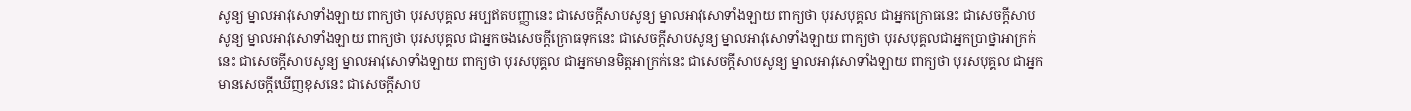សូន្យ ម្នាលអាវុសោទាំងឡាយ ពាក្យថា បុរសបុគ្គល អប្បឥតបញ្ញានេះ ជាសេចក្តីសាបសូន្យ ម្នាលអាវុសោទាំងឡាយ ពាក្យថា បុរសបុគ្គល ជាអ្នកក្រោធនេះ ជាសេចក្តីសាបសូន្យ ម្នាលអាវុសោទាំងឡាយ ពាក្យថា បុរសបុគ្គល ជាអ្នកចងសេចក្តីក្រោធទុកនេះ ជាសេចក្តីសាបសូន្យ ម្នាលអាវុសោទាំងឡាយ ពាក្យថា បុរសបុគ្គលជាអ្នកប្រាថ្នាអាក្រក់នេះ ជាសេចក្តីសាបសូន្យ ម្នាលអាវុសោទាំងឡាយ ពាក្យថា បុរសបុគ្គល ជាអ្នកមានមិត្តអាក្រក់នេះ ជាសេចក្តីសាបសូន្យ ម្នាលអាវុសោទាំងឡាយ ពាក្យថា បុរសបុគ្គល ជាអ្នកមានសេចក្តីឃើញខុសនេះ ជាសេចក្តីសាប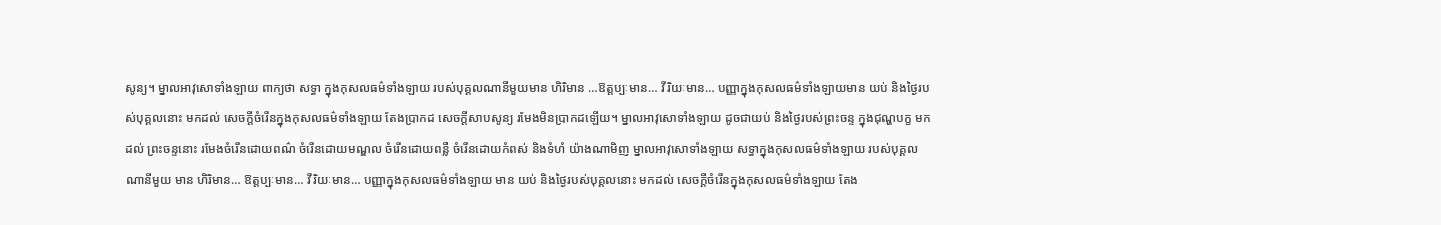សូន្យ។ ម្នាលអាវុសោទាំងឡាយ ពាក្យថា សទ្ធា ក្នុងកុសលធម៌ទាំងឡាយ របស់បុគ្គលណានីមួយមាន ហិរិមាន …ឱត្តប្បៈមាន… វីរិយៈមាន… បញ្ញាក្នុងកុសលធម៌ទាំងឡាយមាន យប់ និងថ្ងៃរបស់បុគ្គលនោះ មកដល់ សេចក្តីចំរើនក្នុងកុសលធម៌ទាំងឡាយ តែងប្រាកដ សេចក្តីសាបសូន្យ រមែងមិនប្រាកដឡើយ។ ម្នាលអាវុសោទាំងឡាយ ដូចជាយប់ និងថ្ងៃរបស់ព្រះចន្ទ ក្នុងជុណ្ហបក្ខ មកដល់ ព្រះចន្ទនោះ រមែងចំរើនដោយពណ៌ ចំរើនដោយមណ្ឌល ចំរើនដោយពន្លឺ ចំរើនដោយកំពស់ និងទំហំ យ៉ាងណាមិញ ម្នាលអាវុសោទាំងឡាយ សទ្ធាក្នុងកុសលធម៌ទាំងឡាយ របស់បុគ្គលណានីមួយ មាន ហិរិមាន… ឱត្តប្បៈមាន… វីរិយៈមាន… បញ្ញាក្នុងកុសលធម៌ទាំងឡាយ មាន យប់ និងថ្ងៃរបស់បុគ្គលនោះ មកដល់ សេចក្តីចំរើនក្នុងកុសលធម៌ទាំងឡាយ តែង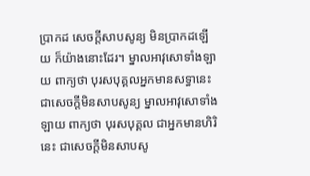ប្រាកដ សេចក្តីសាបសូន្យ មិនប្រាកដឡើយ ក៏យ៉ាងនោះដែរ។ ម្នាលអាវុសោទាំងឡាយ ពាក្យថា បុរសបុគ្គលអ្នកមានសទ្ធានេះ ជាសេចក្តីមិនសាបសូន្យ ម្នាលអាវុសោទាំងឡាយ ពាក្យថា បុរសបុគ្គល ជាអ្នកមានហិរិនេះ ជាសេចក្តីមិនសាបសូ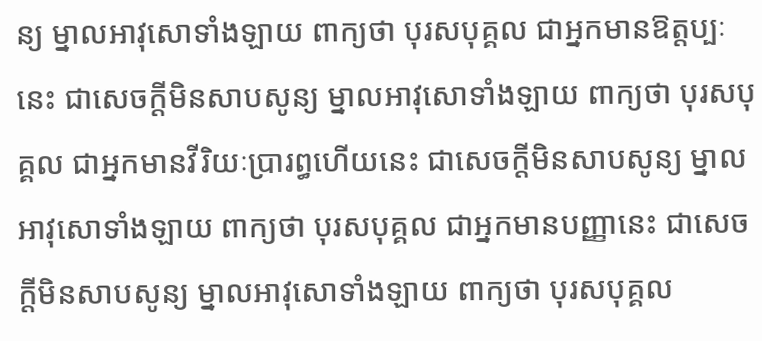ន្យ ម្នាលអាវុសោទាំងឡាយ ពាក្យថា បុរសបុគ្គល ជាអ្នកមានឱត្តប្បៈនេះ ជាសេចក្តីមិនសាបសូន្យ ម្នាលអាវុសោទាំងឡាយ ពាក្យថា បុរសបុគ្គល ជាអ្នកមានវីរិយៈប្រារព្ធហើយនេះ ជាសេចក្តីមិនសាបសូន្យ ម្នាលអាវុសោទាំងឡាយ ពាក្យថា បុរសបុគ្គល ជាអ្នកមានបញ្ញានេះ ជាសេចក្តីមិនសាបសូន្យ ម្នាលអាវុសោទាំងឡាយ ពាក្យថា បុរសបុគ្គល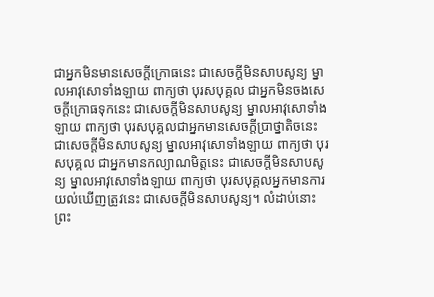ជាអ្នកមិនមានសេចក្តីក្រោធនេះ ជាសេចក្តីមិនសាបសូន្យ ម្នាលអាវុសោទាំងឡាយ ពាក្យថា បុរសបុគ្គល ជាអ្នកមិនចងសេចក្តីក្រោធទុកនេះ ជាសេចក្តីមិនសាបសូន្យ ម្នាលអាវុសោទាំងឡាយ ពាក្យថា បុរសបុគ្គលជាអ្នកមានសេចក្តីប្រាថ្នាតិចនេះ ជាសេចក្តីមិនសាបសូន្យ ម្នាលអាវុសោទាំងឡាយ ពាក្យថា បុរសបុគ្គល ជាអ្នកមានកល្យាណមិត្តនេះ ជាសេចក្តីមិនសាបសូន្យ ម្នាលអាវុសោទាំងឡាយ ពាក្យថា បុរសបុគ្គលអ្នកមានការយល់ឃើញត្រូវនេះ ជាសេចក្តីមិនសាបសូន្យ។ លំដាប់នោះ ព្រះ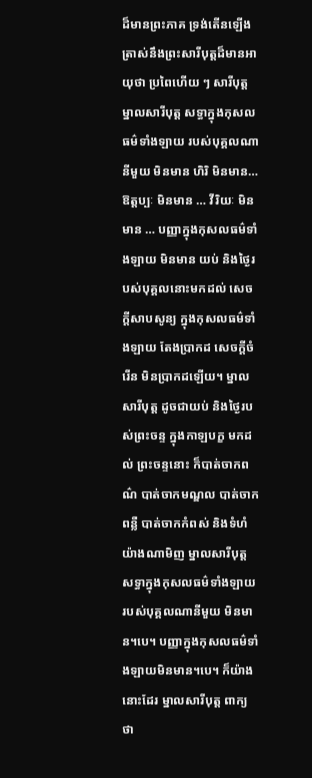ដ៏មានព្រះភាគ ទ្រង់តើនឡើង ត្រាស់នឹងព្រះសារីបុត្តដ៏មានអាយុថា ប្រពៃហើយ ៗ សារីបុត្ត ម្នាលសារីបុត្ត សទ្ធាក្នុងកុសលធម៌ទាំងឡាយ របស់បុគ្គលណានីមួយ មិនមាន ហិរិ មិនមាន… ឱត្តប្បៈ មិនមាន … វីរិយៈ មិនមាន … បញ្ញាក្នុងកុសលធម៌ទាំងឡាយ មិនមាន យប់ និងថ្ងៃរបស់បុគ្គលនោះមកដល់ សេចក្តីសាបសូន្យ ក្នុងកុសលធម៌ទាំងឡាយ តែងប្រាកដ សេចក្តីចំរើន មិនប្រាកដឡើយ។ ម្នាលសារីបុត្ត ដូចជាយប់ និងថ្ងៃរបស់ព្រះចន្ទ ក្នុងកាឡបក្ខ មកដល់ ព្រះចន្ទនោះ ក៏បាត់ចាកពណ៌ បាត់ចាកមណ្ឌល បាត់ចាកពន្លឺ បាត់ចាកកំពស់ និងទំហំ យ៉ាងណាមិញ ម្នាលសារីបុត្ត សទ្ធាក្នុងកុសលធម៌ទាំងឡាយ របស់បុគ្គលណានីមួយ មិនមាន។បេ។ បញ្ញាក្នុងកុសលធម៌ទាំងឡាយមិនមាន។បេ។ ក៏យ៉ាងនោះដែរ ម្នាលសារីបុត្ត ពាក្យថា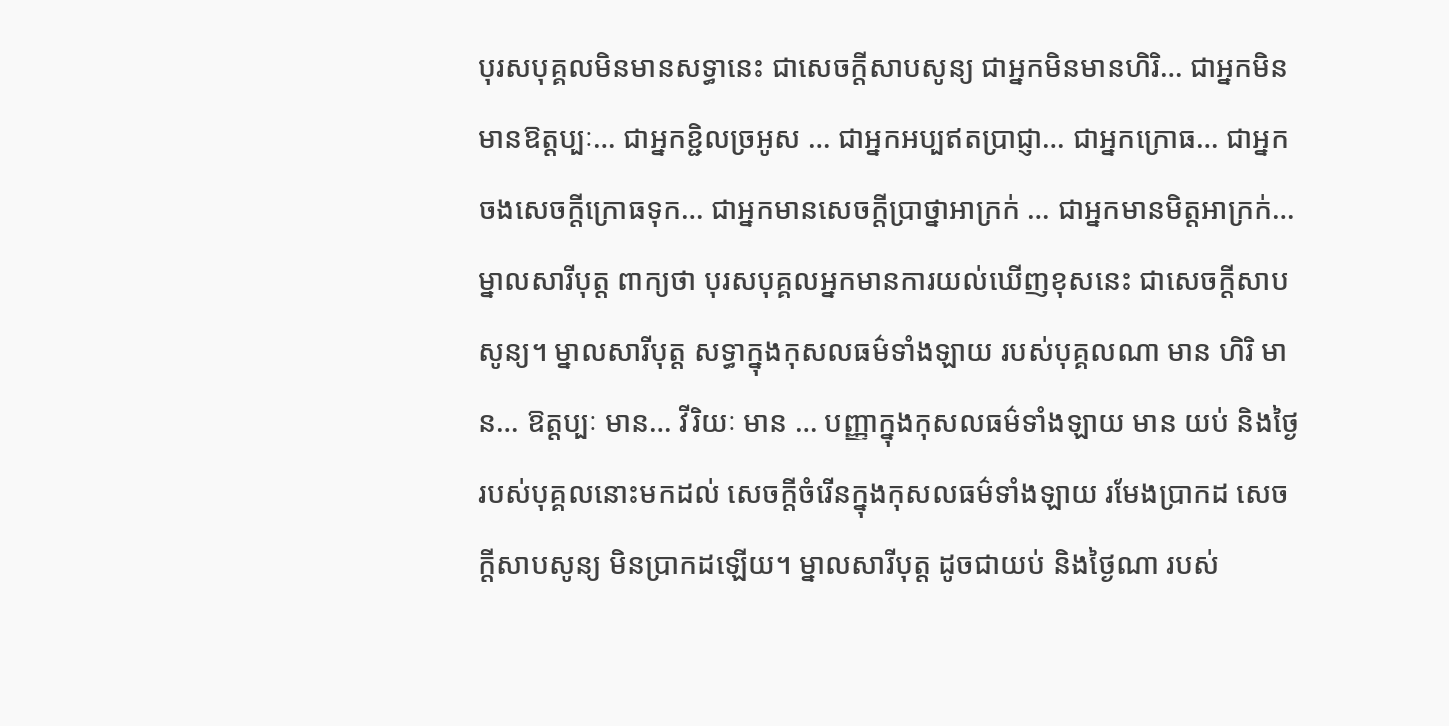បុរសបុគ្គលមិនមានសទ្ធានេះ ជាសេចក្តីសាបសូន្យ ជាអ្នកមិនមានហិរិ… ជាអ្នកមិនមានឱត្តប្បៈ… ជាអ្នកខ្ជិលច្រអូស … ជាអ្នកអប្បឥតប្រាជ្ញា… ជាអ្នកក្រោធ… ជាអ្នកចងសេចក្តីក្រោធទុក… ជាអ្នកមានសេចក្តីប្រាថ្នាអាក្រក់ … ជាអ្នកមានមិត្តអាក្រក់… ម្នាលសារីបុត្ត ពាក្យថា បុរសបុគ្គលអ្នកមានការយល់ឃើញខុសនេះ ជាសេចក្តីសាបសូន្យ។ ម្នាលសារីបុត្ត សទ្ធាក្នុងកុសលធម៌ទាំងឡាយ របស់បុគ្គលណា មាន ហិរិ មាន… ឱត្តប្បៈ មាន… វីរិយៈ មាន … បញ្ញាក្នុងកុសលធម៌ទាំងឡាយ មាន យប់ និងថ្ងៃរបស់បុគ្គលនោះមកដល់ សេចក្តីចំរើនក្នុងកុសលធម៌ទាំងឡាយ រមែងប្រាកដ សេចក្តីសាបសូន្យ មិនប្រាកដឡើយ។ ម្នាលសារីបុត្ត ដូចជាយប់ និងថ្ងៃណា របស់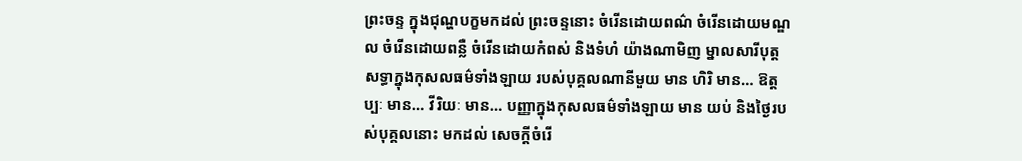ព្រះចន្ទ ក្នុងជុណ្ហបក្ខមកដល់ ព្រះចន្ទនោះ ចំរើនដោយពណ៌ ចំរើនដោយមណ្ឌល ចំរើនដោយពន្លឺ ចំរើនដោយកំពស់ និងទំហំ យ៉ាងណាមិញ ម្នាលសារីបុត្ត សទ្ធាក្នុងកុសលធម៌ទាំងឡាយ របស់បុគ្គលណានីមួយ មាន ហិរិ មាន… ឱត្តប្បៈ មាន… វីរិយៈ មាន… បញ្ញាក្នុងកុសលធម៌ទាំងឡាយ មាន យប់ និងថ្ងៃរបស់បុគ្គលនោះ មកដល់ សេចក្តីចំរើ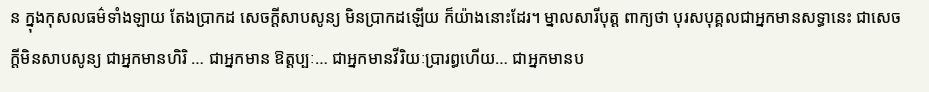ន ក្នុងកុសលធម៌ទាំងឡាយ តែងប្រាកដ សេចក្តីសាបសូន្យ មិនប្រាកដឡើយ ក៏យ៉ាងនោះដែរ។ ម្នាលសារីបុត្ត ពាក្យថា បុរសបុគ្គលជាអ្នកមានសទ្ធានេះ ជាសេចក្តីមិនសាបសូន្យ ជាអ្នកមានហិរិ … ជាអ្នកមាន ឱត្តប្បៈ… ជាអ្នកមានវីរិយៈប្រារព្ធហើយ… ជាអ្នកមានប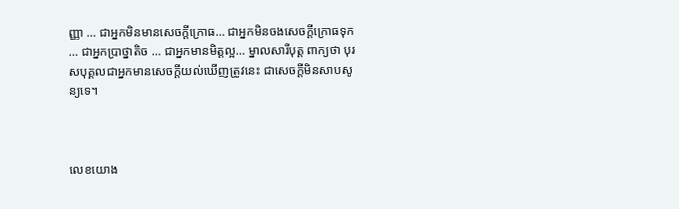ញ្ញា … ជាអ្នកមិនមានសេចក្តីក្រោធ… ជាអ្នកមិនចងសេចក្តីក្រោធទុក … ជាអ្នកប្រាថ្នាតិច … ជាអ្នកមានមិត្តល្អ… ម្នាលសារីបុត្ត ពាក្យថា បុរសបុគ្គលជាអ្នកមានសេចក្តីយល់ឃើញត្រូវនេះ ជាសេចក្តីមិនសាបសូន្យទេ។



លេខយោង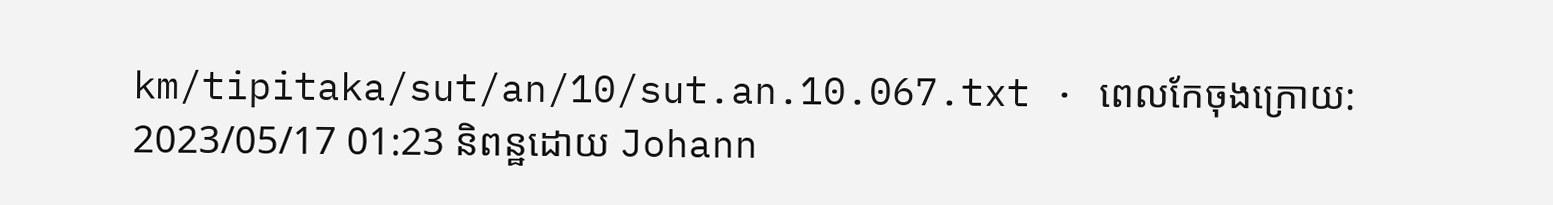km/tipitaka/sut/an/10/sut.an.10.067.txt · ពេលកែចុងក្រោយ: 2023/05/17 01:23 និពន្ឋដោយ Johann